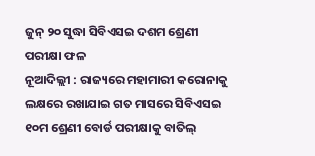ଜୁନ୍ ୨୦ ସୁଦ୍ଧା ସିବିଏସଇ ଦଶମ ଶ୍ରେଣୀ ପରୀକ୍ଷା ଫଳ
ନୂଆଦିଲ୍ଲୀ : ରାଜ୍ୟରେ ମହାମାରୀ କରୋନାକୁ ଲକ୍ଷରେ ରଖାଯାଇ ଗତ ମାସରେ ସିବିଏସଇ ୧୦ମ ଶ୍ରେଣୀ ବୋର୍ଡ ପରୀକ୍ଷାକୁ ବାତିଲ୍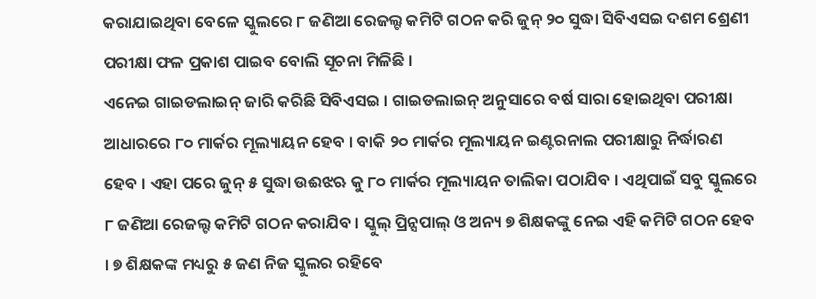କରାଯାଇଥିବା ବେଳେ ସ୍କୁଲରେ ୮ ଜଣିଆ ରେଜଲ୍ଟ କମିଟି ଗଠନ କରି ଜୁନ୍ ୨୦ ସୁଦ୍ଧା ସିବିଏସଇ ଦଶମ ଶ୍ରେଣୀ ପରୀକ୍ଷା ଫଳ ପ୍ରକାଶ ପାଇବ ବୋଲି ସୂଚନା ମିଳିଛି ।
ଏନେଇ ଗାଇଡଲାଇନ୍ ଜାରି କରିଛି ସିବିଏସଇ । ଗାଇଡଲାଇନ୍ ଅନୁସାରେ ବର୍ଷ ସାରା ହୋଇଥିବା ପରୀକ୍ଷା ଆଧାରରେ ୮୦ ମାର୍କର ମୂଲ୍ୟାୟନ ହେବ । ବାକି ୨୦ ମାର୍କର ମୂଲ୍ୟାୟନ ଇଣ୍ଟରନାଲ ପରୀକ୍ଷାରୁ ନିର୍ଦ୍ଧାରଣ ହେବ । ଏହା ପରେ ଜୁନ୍ ୫ ସୁଦ୍ଧା ଉଈଝଋ କୁ ୮୦ ମାର୍କର ମୂଲ୍ୟାୟନ ତାଲିକା ପଠାଯିବ । ଏଥିପାଇଁ ସବୁ ସ୍କୁଲରେ ୮ ଜଣିଆ ରେଜଲ୍ଟ କମିଟି ଗଠନ କରାଯିବ । ସ୍କୁଲ୍ ପ୍ରିନ୍ସପାଲ୍ ଓ ଅନ୍ୟ ୭ ଶିକ୍ଷକଙ୍କୁ ନେଇ ଏହି କମିଟି ଗଠନ ହେବ । ୭ ଶିକ୍ଷକଙ୍କ ମଧ୍ୟରୁ ୫ ଜଣ ନିଜ ସ୍କୁଲର ରହିବେ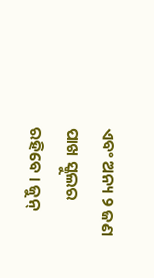ଏବଂ ଅନ୍ୟ ୨ ଜଣ ପାଖ ସ୍କୁଲର ରହିବେ । ଜୁନ୍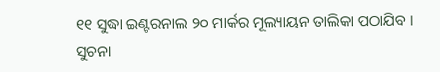୧୧ ସୁଦ୍ଧା ଇଣ୍ଟରନାଲ ୨୦ ମାର୍କର ମୂଲ୍ୟାୟନ ତାଲିକା ପଠାଯିବ । ସୁଚନା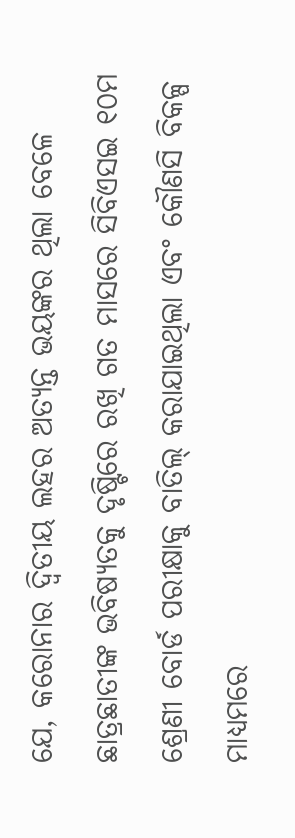ଯେ, କରୋନାର ଦ୍ୱିତୀୟ ଲହର ଅତ୍ୟନ୍ତ ଭୟଙ୍କର ଥିଲା ବେଳେ ଛାତ୍ରଛାତୀଙ୍କ ଭବିଷ୍ୟତକୁ ଦୃଷ୍ଟିରେ ରଖି ଗତ ମାସରେ ସିବିଏସଇ ୧୦ମ ଶ୍ରେଣୀ ବୋର୍ଡ ପରୀକ୍ଷାକୁ ବାତିଲ୍ କରାଯାଇଥିଲା ଏବଂ କୌଣସି ବିକଳ୍ପ ମାଧ୍ୟମରେ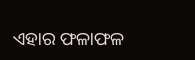ଏହାର ଫଳାଫଳ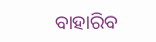ବାହାରିବ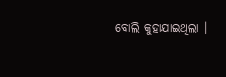ବୋଲି କୁହାଯାଇଥିଲା ।